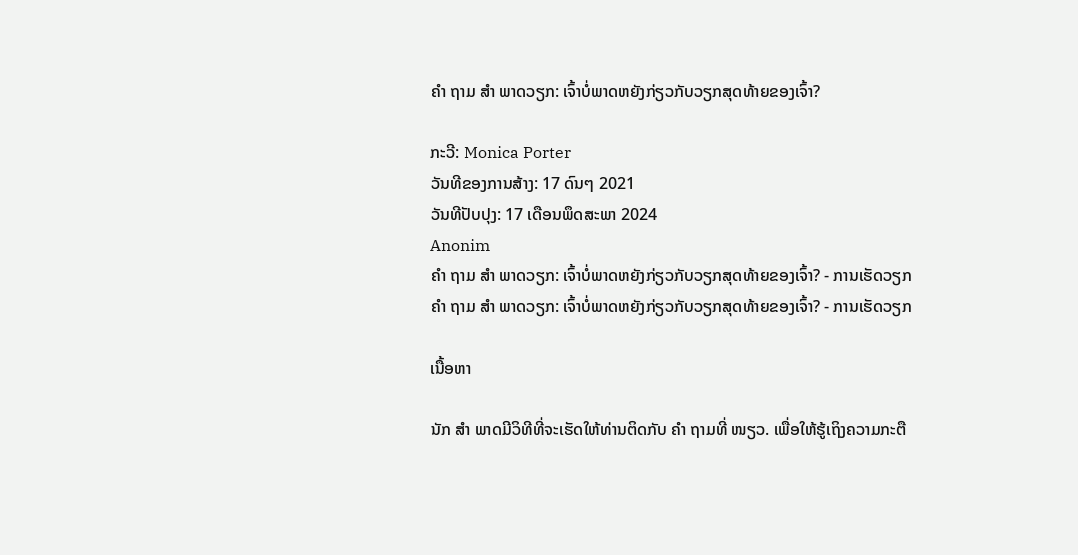ຄຳ ຖາມ ສຳ ພາດວຽກ: ເຈົ້າບໍ່ພາດຫຍັງກ່ຽວກັບວຽກສຸດທ້າຍຂອງເຈົ້າ?

ກະວີ: Monica Porter
ວັນທີຂອງການສ້າງ: 17 ດົນໆ 2021
ວັນທີປັບປຸງ: 17 ເດືອນພຶດສະພາ 2024
Anonim
ຄຳ ຖາມ ສຳ ພາດວຽກ: ເຈົ້າບໍ່ພາດຫຍັງກ່ຽວກັບວຽກສຸດທ້າຍຂອງເຈົ້າ? - ການເຮັດວຽກ
ຄຳ ຖາມ ສຳ ພາດວຽກ: ເຈົ້າບໍ່ພາດຫຍັງກ່ຽວກັບວຽກສຸດທ້າຍຂອງເຈົ້າ? - ການເຮັດວຽກ

ເນື້ອຫາ

ນັກ ສຳ ພາດມີວິທີທີ່ຈະເຮັດໃຫ້ທ່ານຕິດກັບ ຄຳ ຖາມທີ່ ໜຽວ. ເພື່ອໃຫ້ຮູ້ເຖິງຄວາມກະຕື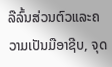ລືລົ້ນສ່ວນຕົວແລະຄວາມເປັນມືອາຊີບ, ຈຸດ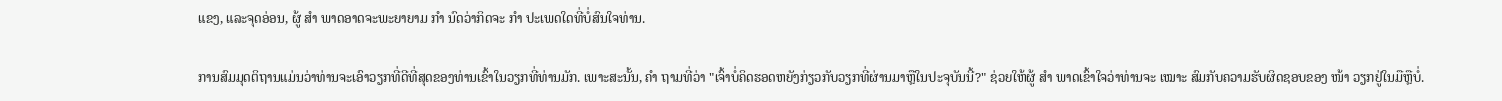ແຂງ, ແລະຈຸດອ່ອນ, ຜູ້ ສຳ ພາດອາດຈະພະຍາຍາມ ກຳ ນົດວ່າກິດຈະ ກຳ ປະເພດໃດທີ່ບໍ່ສົນໃຈທ່ານ.

ການສົມມຸດຕິຖານແມ່ນວ່າທ່ານຈະເອົາວຽກທີ່ດີທີ່ສຸດຂອງທ່ານເຂົ້າໃນວຽກທີ່ທ່ານມັກ. ເພາະສະນັ້ນ, ຄຳ ຖາມທີ່ວ່າ "ເຈົ້າບໍ່ຄິດຮອດຫຍັງກ່ຽວກັບວຽກທີ່ຜ່ານມາຫຼືໃນປະຈຸບັນນີ້?" ຊ່ວຍໃຫ້ຜູ້ ສຳ ພາດເຂົ້າໃຈວ່າທ່ານຈະ ເໝາະ ສົມກັບຄວາມຮັບຜິດຊອບຂອງ ໜ້າ ວຽກຢູ່ໃນມືຫຼືບໍ່.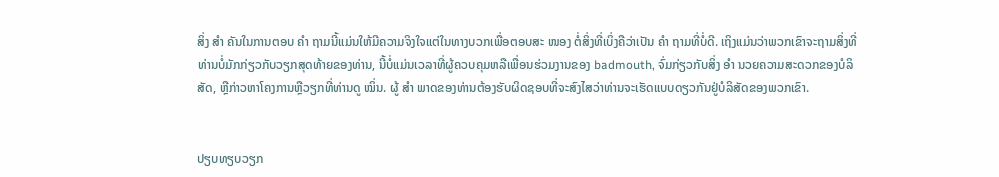ສິ່ງ ສຳ ຄັນໃນການຕອບ ຄຳ ຖາມນີ້ແມ່ນໃຫ້ມີຄວາມຈິງໃຈແຕ່ໃນທາງບວກເພື່ອຕອບສະ ໜອງ ຕໍ່ສິ່ງທີ່ເບິ່ງຄືວ່າເປັນ ຄຳ ຖາມທີ່ບໍ່ດີ. ເຖິງແມ່ນວ່າພວກເຂົາຈະຖາມສິ່ງທີ່ທ່ານບໍ່ມັກກ່ຽວກັບວຽກສຸດທ້າຍຂອງທ່ານ, ນີ້ບໍ່ແມ່ນເວລາທີ່ຜູ້ຄວບຄຸມຫລືເພື່ອນຮ່ວມງານຂອງ badmouth, ຈົ່ມກ່ຽວກັບສິ່ງ ອຳ ນວຍຄວາມສະດວກຂອງບໍລິສັດ, ຫຼືກ່າວຫາໂຄງການຫຼືວຽກທີ່ທ່ານດູ ໝິ່ນ. ຜູ້ ສຳ ພາດຂອງທ່ານຕ້ອງຮັບຜິດຊອບທີ່ຈະສົງໄສວ່າທ່ານຈະເຮັດແບບດຽວກັນຢູ່ບໍລິສັດຂອງພວກເຂົາ.


ປຽບທຽບວຽກ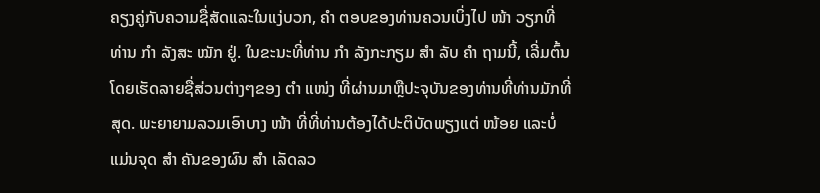ຄຽງຄູ່ກັບຄວາມຊື່ສັດແລະໃນແງ່ບວກ, ຄຳ ຕອບຂອງທ່ານຄວນເບິ່ງໄປ ໜ້າ ວຽກທີ່ທ່ານ ກຳ ລັງສະ ໝັກ ຢູ່. ໃນຂະນະທີ່ທ່ານ ກຳ ລັງກະກຽມ ສຳ ລັບ ຄຳ ຖາມນີ້, ເລີ່ມຕົ້ນໂດຍເຮັດລາຍຊື່ສ່ວນຕ່າງໆຂອງ ຕຳ ແໜ່ງ ທີ່ຜ່ານມາຫຼືປະຈຸບັນຂອງທ່ານທີ່ທ່ານມັກທີ່ສຸດ. ພະຍາຍາມລວມເອົາບາງ ໜ້າ ທີ່ທີ່ທ່ານຕ້ອງໄດ້ປະຕິບັດພຽງແຕ່ ໜ້ອຍ ແລະບໍ່ແມ່ນຈຸດ ສຳ ຄັນຂອງຜົນ ສຳ ເລັດລວ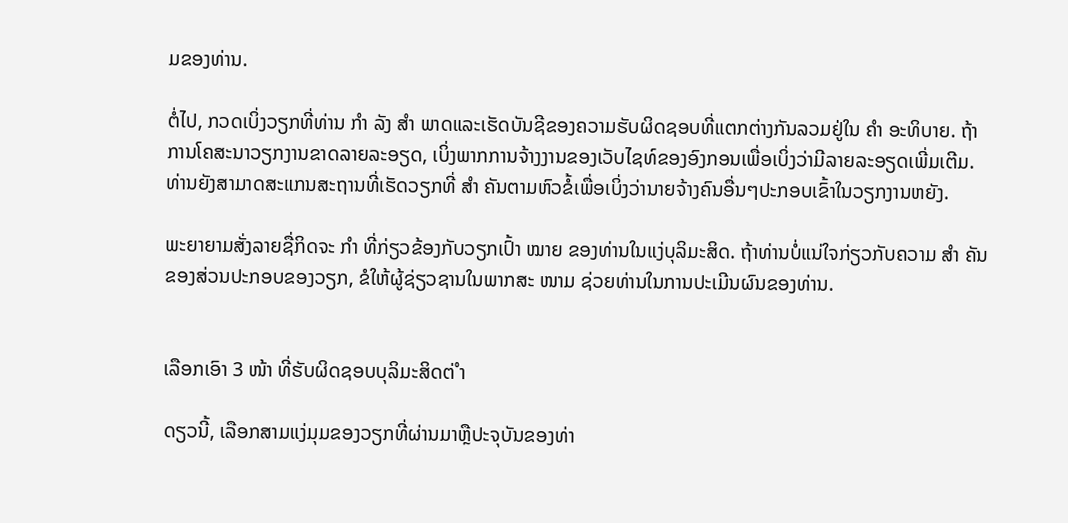ມຂອງທ່ານ.

ຕໍ່ໄປ, ກວດເບິ່ງວຽກທີ່ທ່ານ ກຳ ລັງ ສຳ ພາດແລະເຮັດບັນຊີຂອງຄວາມຮັບຜິດຊອບທີ່ແຕກຕ່າງກັນລວມຢູ່ໃນ ຄຳ ອະທິບາຍ. ຖ້າການໂຄສະນາວຽກງານຂາດລາຍລະອຽດ, ເບິ່ງພາກການຈ້າງງານຂອງເວັບໄຊທ໌ຂອງອົງກອນເພື່ອເບິ່ງວ່າມີລາຍລະອຽດເພີ່ມເຕີມ. ທ່ານຍັງສາມາດສະແກນສະຖານທີ່ເຮັດວຽກທີ່ ສຳ ຄັນຕາມຫົວຂໍ້ເພື່ອເບິ່ງວ່ານາຍຈ້າງຄົນອື່ນໆປະກອບເຂົ້າໃນວຽກງານຫຍັງ.

ພະຍາຍາມສັ່ງລາຍຊື່ກິດຈະ ກຳ ທີ່ກ່ຽວຂ້ອງກັບວຽກເປົ້າ ໝາຍ ຂອງທ່ານໃນແງ່ບຸລິມະສິດ. ຖ້າທ່ານບໍ່ແນ່ໃຈກ່ຽວກັບຄວາມ ສຳ ຄັນຂອງສ່ວນປະກອບຂອງວຽກ, ຂໍໃຫ້ຜູ້ຊ່ຽວຊານໃນພາກສະ ໜາມ ຊ່ວຍທ່ານໃນການປະເມີນຜົນຂອງທ່ານ.


ເລືອກເອົາ 3 ໜ້າ ທີ່ຮັບຜິດຊອບບຸລິມະສິດຕ່ ຳ

ດຽວນີ້, ເລືອກສາມແງ່ມຸມຂອງວຽກທີ່ຜ່ານມາຫຼືປະຈຸບັນຂອງທ່າ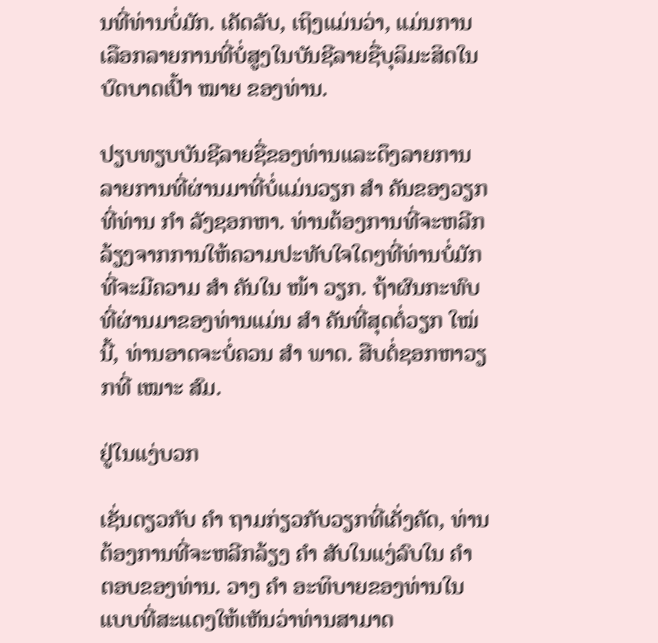ນທີ່ທ່ານບໍ່ມັກ. ເຄັດລັບ, ເຖິງແມ່ນວ່າ, ແມ່ນການເລືອກລາຍການທີ່ບໍ່ສູງໃນບັນຊີລາຍຊື່ບຸລິມະສິດໃນບົດບາດເປົ້າ ໝາຍ ຂອງທ່ານ.

ປຽບທຽບບັນຊີລາຍຊື່ຂອງທ່ານແລະດຶງລາຍການລາຍການທີ່ຜ່ານມາທີ່ບໍ່ແມ່ນວຽກ ສຳ ຄັນຂອງວຽກທີ່ທ່ານ ກຳ ລັງຊອກຫາ. ທ່ານຕ້ອງການທີ່ຈະຫລີກລ້ຽງຈາກການໃຫ້ຄວາມປະທັບໃຈໃດໆທີ່ທ່ານບໍ່ມັກທີ່ຈະມີຄວາມ ສຳ ຄັນໃນ ໜ້າ ວຽກ. ຖ້າຜົນກະທົບທີ່ຜ່ານມາຂອງທ່ານແມ່ນ ສຳ ຄັນທີ່ສຸດຕໍ່ວຽກ ໃໝ່ ນີ້, ທ່ານອາດຈະບໍ່ຄວນ ສຳ ພາດ. ສືບຕໍ່ຊອກຫາວຽກທີ່ ເໝາະ ສົມ.

ຢູ່ໃນແງ່ບວກ

ເຊັ່ນດຽວກັບ ຄຳ ຖາມກ່ຽວກັບວຽກທີ່ເຄັ່ງຄັດ, ທ່ານຕ້ອງການທີ່ຈະຫລີກລ້ຽງ ຄຳ ສັບໃນແງ່ລົບໃນ ຄຳ ຕອບຂອງທ່ານ. ວາງ ຄຳ ອະທິບາຍຂອງທ່ານໃນແບບທີ່ສະແດງໃຫ້ເຫັນວ່າທ່ານສາມາດ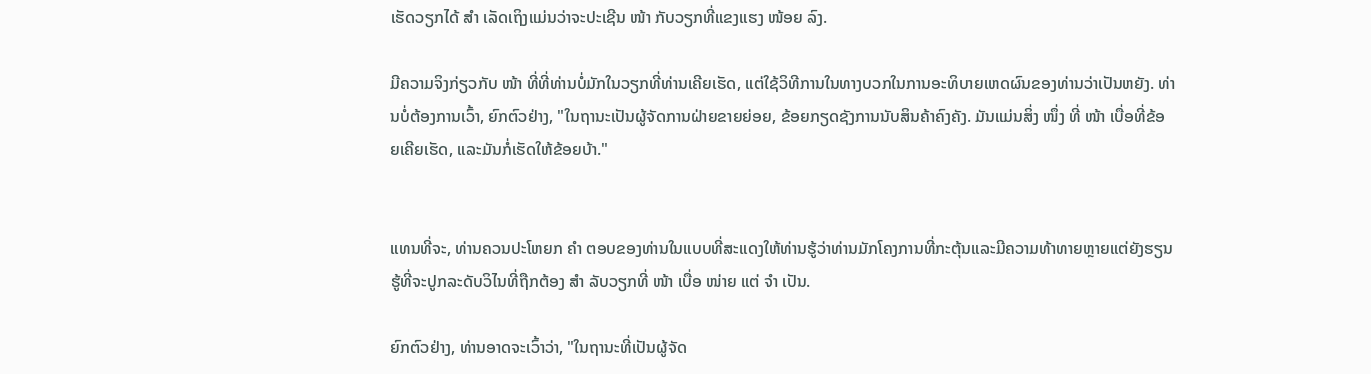ເຮັດວຽກໄດ້ ສຳ ເລັດເຖິງແມ່ນວ່າຈະປະເຊີນ ໜ້າ ກັບວຽກທີ່ແຂງແຮງ ໜ້ອຍ ລົງ.

ມີຄວາມຈິງກ່ຽວກັບ ໜ້າ ທີ່ທີ່ທ່ານບໍ່ມັກໃນວຽກທີ່ທ່ານເຄີຍເຮັດ, ແຕ່ໃຊ້ວິທີການໃນທາງບວກໃນການອະທິບາຍເຫດຜົນຂອງທ່ານວ່າເປັນຫຍັງ. ທ່ານບໍ່ຕ້ອງການເວົ້າ, ຍົກຕົວຢ່າງ, "ໃນຖານະເປັນຜູ້ຈັດການຝ່າຍຂາຍຍ່ອຍ, ຂ້ອຍກຽດຊັງການນັບສິນຄ້າຄົງຄັງ. ມັນແມ່ນສິ່ງ ໜຶ່ງ ທີ່ ໜ້າ ເບື່ອທີ່ຂ້ອຍເຄີຍເຮັດ, ແລະມັນກໍ່ເຮັດໃຫ້ຂ້ອຍບ້າ."


ແທນທີ່ຈະ, ທ່ານຄວນປະໂຫຍກ ຄຳ ຕອບຂອງທ່ານໃນແບບທີ່ສະແດງໃຫ້ທ່ານຮູ້ວ່າທ່ານມັກໂຄງການທີ່ກະຕຸ້ນແລະມີຄວາມທ້າທາຍຫຼາຍແຕ່ຍັງຮຽນຮູ້ທີ່ຈະປູກລະດັບວິໄນທີ່ຖືກຕ້ອງ ສຳ ລັບວຽກທີ່ ໜ້າ ເບື່ອ ໜ່າຍ ແຕ່ ຈຳ ເປັນ.

ຍົກຕົວຢ່າງ, ທ່ານອາດຈະເວົ້າວ່າ, "ໃນຖານະທີ່ເປັນຜູ້ຈັດ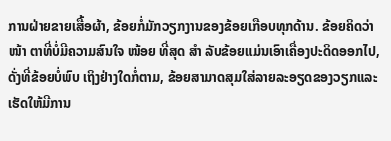ການຝ່າຍຂາຍເສື້ອຜ້າ, ຂ້ອຍກໍ່ມັກວຽກງານຂອງຂ້ອຍເກືອບທຸກດ້ານ. ຂ້ອຍຄິດວ່າ ໜ້າ ຕາທີ່ບໍ່ມີຄວາມສົນໃຈ ໜ້ອຍ ທີ່ສຸດ ສຳ ລັບຂ້ອຍແມ່ນເອົາເຄື່ອງປະດິດອອກໄປ, ດັ່ງທີ່ຂ້ອຍບໍ່ພົບ ເຖິງຢ່າງໃດກໍ່ຕາມ, ຂ້ອຍສາມາດສຸມໃສ່ລາຍລະອຽດຂອງວຽກແລະເຮັດໃຫ້ມີການ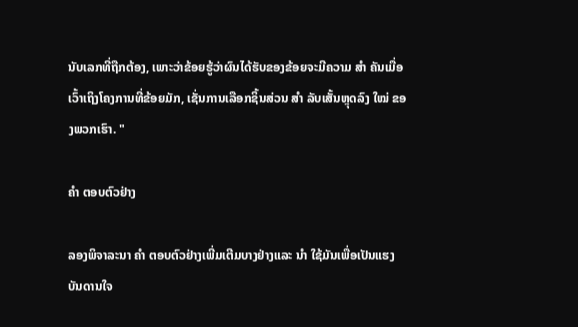ນັບເລກທີ່ຖືກຕ້ອງ, ເພາະວ່າຂ້ອຍຮູ້ວ່າຜົນໄດ້ຮັບຂອງຂ້ອຍຈະມີຄວາມ ສຳ ຄັນເມື່ອເວົ້າເຖິງໂຄງການທີ່ຂ້ອຍມັກ, ເຊັ່ນການເລືອກຊິ້ນສ່ວນ ສຳ ລັບເສັ້ນຫຼຸດລົງ ໃໝ່ ຂອງພວກເຮົາ. "

ຄຳ ຕອບຕົວຢ່າງ

ລອງພິຈາລະນາ ຄຳ ຕອບຕົວຢ່າງເພີ່ມເຕີມບາງຢ່າງແລະ ນຳ ໃຊ້ມັນເພື່ອເປັນແຮງບັນດານໃຈ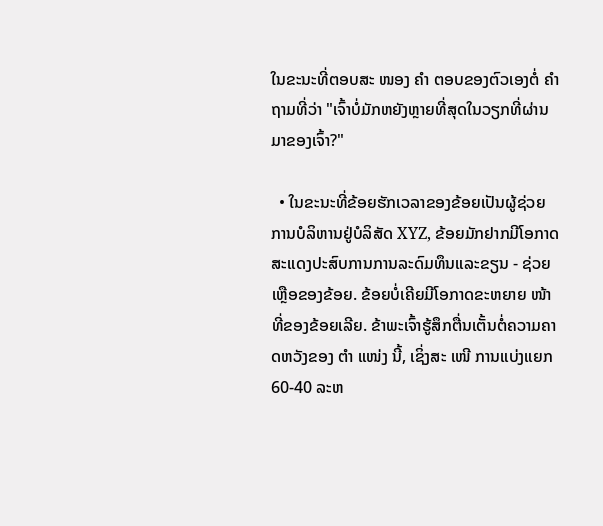ໃນຂະນະທີ່ຕອບສະ ໜອງ ຄຳ ຕອບຂອງຕົວເອງຕໍ່ ຄຳ ຖາມທີ່ວ່າ "ເຈົ້າບໍ່ມັກຫຍັງຫຼາຍທີ່ສຸດໃນວຽກທີ່ຜ່ານມາຂອງເຈົ້າ?"

  • ໃນຂະນະທີ່ຂ້ອຍຮັກເວລາຂອງຂ້ອຍເປັນຜູ້ຊ່ວຍການບໍລິຫານຢູ່ບໍລິສັດ XYZ, ຂ້ອຍມັກຢາກມີໂອກາດສະແດງປະສົບການການລະດົມທຶນແລະຂຽນ - ຊ່ວຍເຫຼືອຂອງຂ້ອຍ. ຂ້ອຍບໍ່ເຄີຍມີໂອກາດຂະຫຍາຍ ໜ້າ ທີ່ຂອງຂ້ອຍເລີຍ. ຂ້າພະເຈົ້າຮູ້ສຶກຕື່ນເຕັ້ນຕໍ່ຄວາມຄາດຫວັງຂອງ ຕຳ ແໜ່ງ ນີ້, ເຊິ່ງສະ ເໜີ ການແບ່ງແຍກ 60-40 ລະຫ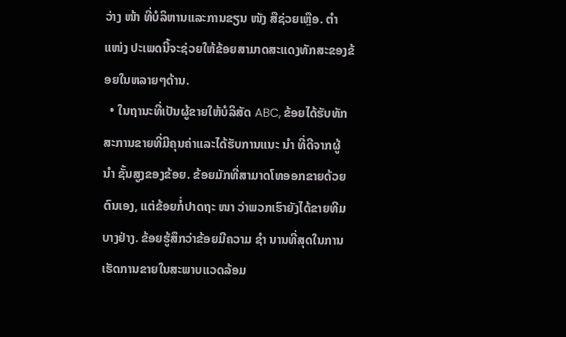ວ່າງ ໜ້າ ທີ່ບໍລິຫານແລະການຂຽນ ໜັງ ສືຊ່ວຍເຫຼືອ. ຕຳ ແໜ່ງ ປະເພດນີ້ຈະຊ່ວຍໃຫ້ຂ້ອຍສາມາດສະແດງທັກສະຂອງຂ້ອຍໃນຫລາຍໆດ້ານ.
  • ໃນຖານະທີ່ເປັນຜູ້ຂາຍໃຫ້ບໍລິສັດ ABC, ຂ້ອຍໄດ້ຮັບທັກສະການຂາຍທີ່ມີຄຸນຄ່າແລະໄດ້ຮັບການແນະ ນຳ ທີ່ດີຈາກຜູ້ ນຳ ຊັ້ນສູງຂອງຂ້ອຍ. ຂ້ອຍມັກທີ່ສາມາດໂທອອກຂາຍດ້ວຍຕົນເອງ, ແຕ່ຂ້ອຍກໍ່ປາດຖະ ໜາ ວ່າພວກເຮົາຍັງໄດ້ຂາຍທີມບາງຢ່າງ. ຂ້ອຍຮູ້ສຶກວ່າຂ້ອຍມີຄວາມ ຊຳ ນານທີ່ສຸດໃນການເຮັດການຂາຍໃນສະພາບແວດລ້ອມ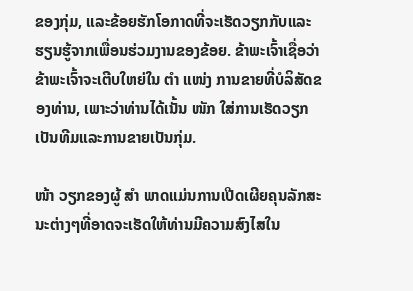ຂອງກຸ່ມ, ແລະຂ້ອຍຮັກໂອກາດທີ່ຈະເຮັດວຽກກັບແລະຮຽນຮູ້ຈາກເພື່ອນຮ່ວມງານຂອງຂ້ອຍ. ຂ້າພະເຈົ້າເຊື່ອວ່າຂ້າພະເຈົ້າຈະເຕີບໃຫຍ່ໃນ ຕຳ ແໜ່ງ ການຂາຍທີ່ບໍລິສັດຂອງທ່ານ, ເພາະວ່າທ່ານໄດ້ເນັ້ນ ໜັກ ໃສ່ການເຮັດວຽກເປັນທີມແລະການຂາຍເປັນກຸ່ມ.

ໜ້າ ວຽກຂອງຜູ້ ສຳ ພາດແມ່ນການເປີດເຜີຍຄຸນລັກສະນະຕ່າງໆທີ່ອາດຈະເຮັດໃຫ້ທ່ານມີຄວາມສົງໄສໃນ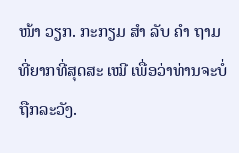ໜ້າ ວຽກ. ກະກຽມ ສຳ ລັບ ຄຳ ຖາມທີ່ຍາກທີ່ສຸດສະ ເໝີ ເພື່ອວ່າທ່ານຈະບໍ່ຖືກລະວັງ.